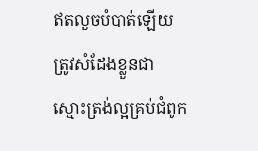ឥតលួចបំបាត់ឡើយ ត្រូវសំដែងខ្លួនជាស្មោះត្រង់ល្អគ្រប់ជំពូក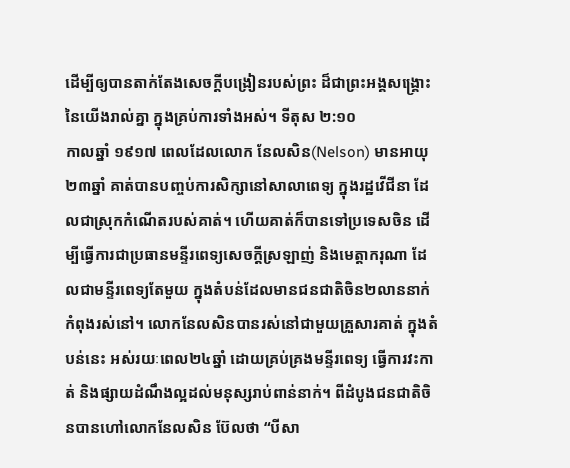ដើម្បីឲ្យបានតាក់តែងសេចក្តីបង្រៀនរបស់ព្រះ ដ៏ជាព្រះអង្គសង្គ្រោះនៃយើងរាល់គ្នា ក្នុងគ្រប់ការទាំងអស់។ ទីតុស ២:១០
កាលឆ្នាំ ១៩១៧ ពេលដែលលោក នែលសិន(Nelson) មានអាយុ ២៣ឆ្នាំ គាត់បានបញ្ចប់ការសិក្សានៅសាលាពេទ្យ ក្នុងរដ្ឋវើជីនា ដែលជាស្រុកកំណើតរបស់គាត់។ ហើយគាត់ក៏បានទៅប្រទេសចិន ដើម្បីធ្វើការជាប្រធានមន្ទីរពេទ្យសេចក្តីស្រឡាញ់ និងមេត្តាករុណា ដែលជាមន្ទីរពេទ្យតែមួយ ក្នុងតំបន់ដែលមានជនជាតិចិន២លាននាក់ កំពុងរស់នៅ។ លោកនែលសិនបានរស់នៅជាមួយគ្រួសារគាត់ ក្នុងតំបន់នេះ អស់រយៈពេល២៤ឆ្នាំ ដោយគ្រប់គ្រងមន្ទីរពេទ្យ ធ្វើការវះកាត់ និងផ្សាយដំណឹងល្អដល់មនុស្សរាប់ពាន់នាក់។ ពីដំបូងជនជាតិចិនបានហៅលោកនែលសិន ប៊ែលថា “បីសា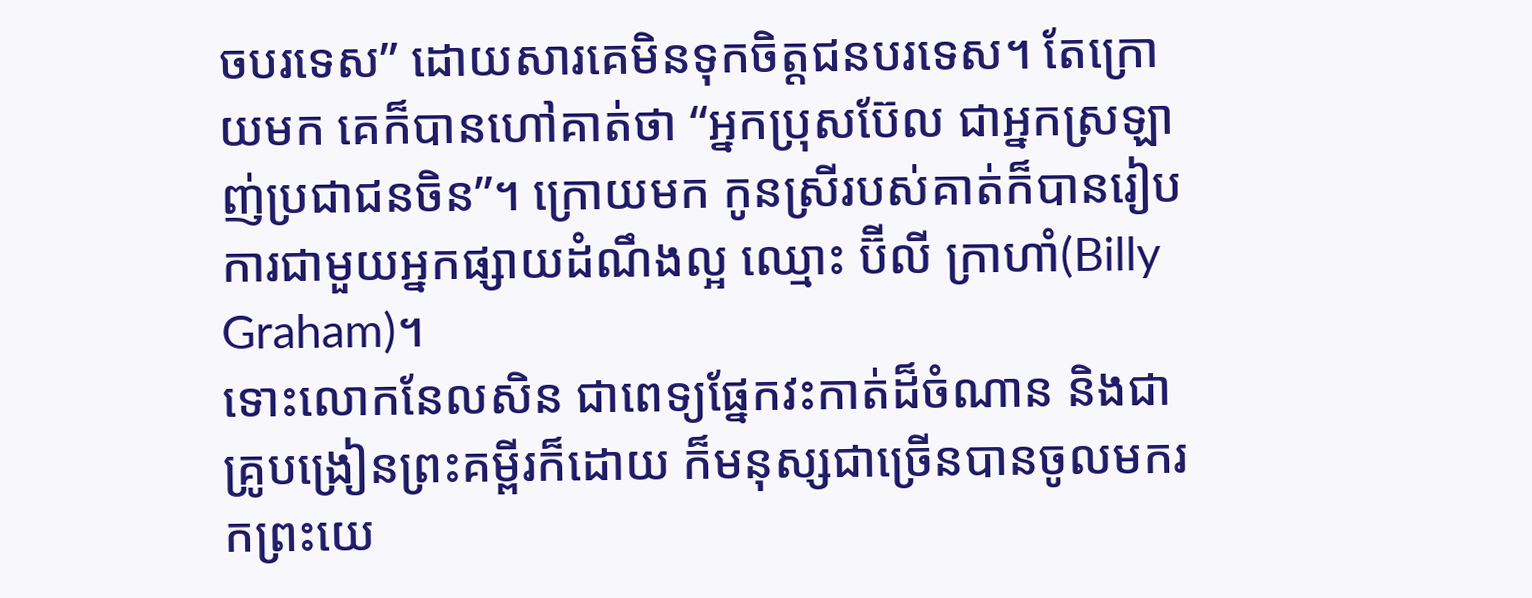ចបរទេស” ដោយសារគេមិនទុកចិត្តជនបរទេស។ តែក្រោយមក គេក៏បានហៅគាត់ថា “អ្នកប្រុសប៊ែល ជាអ្នកស្រឡាញ់ប្រជាជនចិន”។ ក្រោយមក កូនស្រីរបស់គាត់ក៏បានរៀបការជាមួយអ្នកផ្សាយដំណឹងល្អ ឈ្មោះ ប៊ីលី ក្រាហាំ(Billy Graham)។
ទោះលោកនែលសិន ជាពេទ្យផ្នែកវះកាត់ដ៏ចំណាន និងជាគ្រូបង្រៀនព្រះគម្ពីរក៏ដោយ ក៏មនុស្សជាច្រើនបានចូលមករកព្រះយេ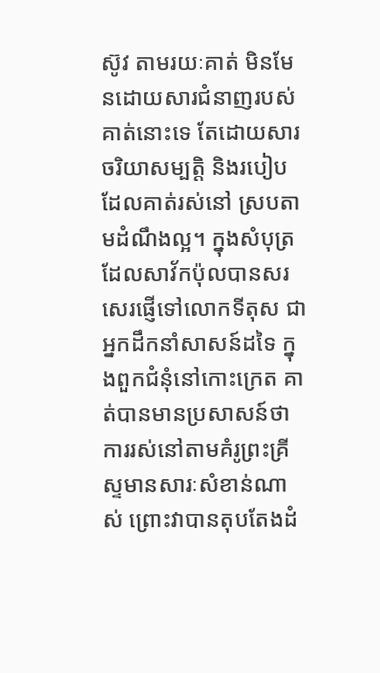ស៊ូវ តាមរយៈគាត់ មិនមែនដោយសារជំនាញរបស់គាត់នោះទេ តែដោយសារចរិយាសម្បត្តិ និងរបៀបដែលគាត់រស់នៅ ស្របតាមដំណឹងល្អ។ ក្នុងសំបុត្រដែលសាវ័កប៉ុលបានសរសេរផ្ញើទៅលោកទីតុស ជាអ្នកដឹកនាំសាសន៍ដទៃ ក្នុងពួកជំនុំនៅកោះក្រេត គាត់បានមានប្រសាសន៍ថា ការរស់នៅតាមគំរូព្រះគ្រីស្ទមានសារៈសំខាន់ណាស់ ព្រោះវាបានតុបតែងដំ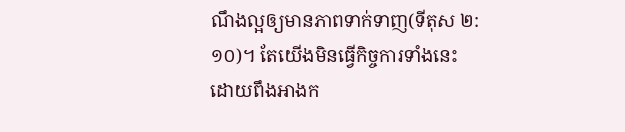ណឹងល្អឲ្យមានភាពទាក់ទាញ(ទីតុស ២:១០)។ តែយើងមិនធ្វើកិច្ចការទាំងនេះ ដោយពឹងអាងក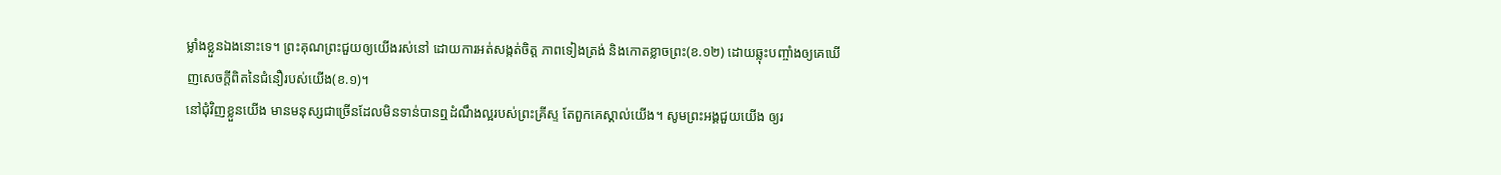ម្លាំងខ្លួនឯងនោះទេ។ ព្រះគុណព្រះជួយឲ្យយើងរស់នៅ ដោយការអត់សង្កត់ចិត្ត ភាពទៀងត្រង់ និងកោតខ្លាចព្រះ(ខ.១២) ដោយឆ្លុះបញ្ចាំងឲ្យគេឃើញសេចក្តីពិតនៃជំនឿរបស់យើង(ខ.១)។
នៅជុំវិញខ្លួនយើង មានមនុស្សជាច្រើនដែលមិនទាន់បានឮដំណឹងល្អរបស់ព្រះគ្រីស្ទ តែពួកគេស្គាល់យើង។ សូមព្រះអង្គជួយយើង ឲ្យរ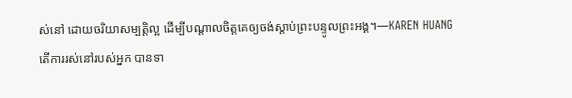ស់នៅ ដោយចរិយាសម្បត្តិល្អ ដើម្បីបណ្តាលចិត្តគេឲ្យចង់ស្តាប់ព្រះបន្ទូលព្រះអង្គ។—KAREN HUANG
តើការរស់នៅរបស់អ្នក បានទា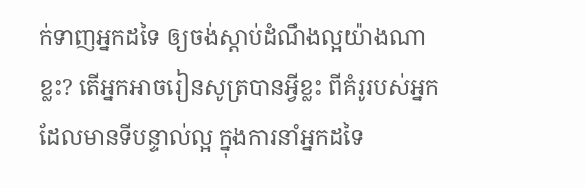ក់ទាញអ្នកដទៃ ឲ្យចង់ស្តាប់ដំណឹងល្អយ៉ាងណាខ្លះ? តើអ្នកអាចរៀនសូត្របានអ្វីខ្លះ ពីគំរូរបស់អ្នកដែលមានទីបន្ទាល់ល្អ ក្នុងការនាំអ្នកដទៃ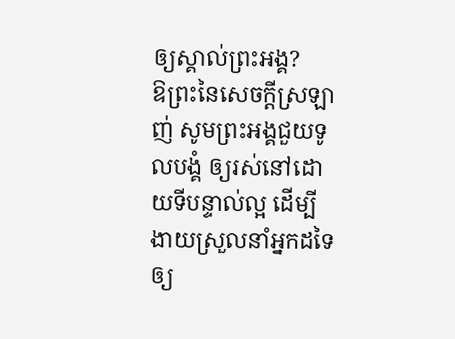ឲ្យស្គាល់ព្រះអង្គ?
ឱព្រះនៃសេចក្តីស្រឡាញ់ សូមព្រះអង្គជួយទូលបង្គំ ឲ្យរស់នៅដោយទីបន្ទាល់ល្អ ដើម្បីងាយស្រួលនាំអ្នកដទៃឲ្យ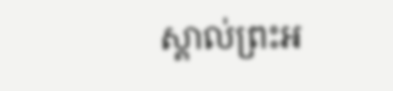ស្គាល់ព្រះអ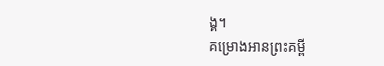ង្គ។
គម្រោងអានព្រះគម្ពី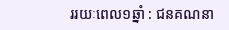ររយៈពេល១ឆ្នាំ : ជនគណនា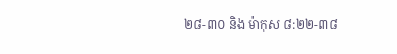២៨-៣០ និង ម៉ាកុស ៨:២២-៣៨